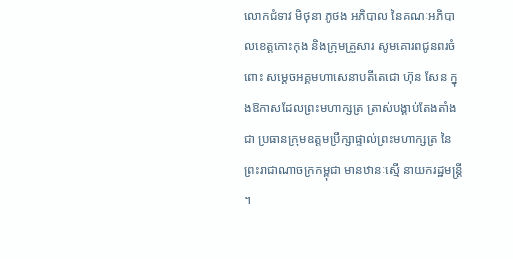លោកជំទាវ មិថុនា ភូថង អភិបាល នៃគណៈអភិបាលខេត្តកោះកុង និងក្រុមគ្រួសារ សូមគោរពជូនពរចំពោះ សម្តេចអគ្គមហាសេនាបតីតេជោ ហ៊ុន សែន ក្នុងឱកាសដែលព្រះមហាក្សត្រ ត្រាស់បង្គាប់តែងតាំងជា ប្រធានក្រុមឧត្តមប្រឹក្សាផ្ទាល់ព្រះមហាក្សត្រ នៃព្រះរាជាណាចក្រកម្ពុជា មានឋានៈស្មើ នាយករដ្ឋមន្ត្រី ។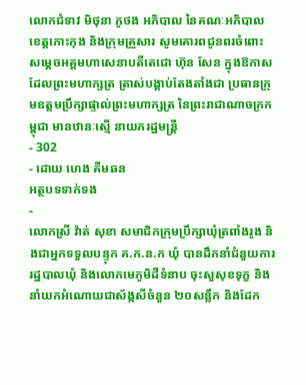លោកជំទាវ មិថុនា ភូថង អភិបាល នៃគណៈអភិបាលខេត្តកោះកុង និងក្រុមគ្រួសារ សូមគោរពជូនពរចំពោះ សម្តេចអគ្គមហាសេនាបតីតេជោ ហ៊ុន សែន ក្នុងឱកាសដែលព្រះមហាក្សត្រ ត្រាស់បង្គាប់តែងតាំងជា ប្រធានក្រុមឧត្តមប្រឹក្សាផ្ទាល់ព្រះមហាក្សត្រ នៃព្រះរាជាណាចក្រកម្ពុជា មានឋានៈស្មើ នាយករដ្ឋមន្ត្រី
- 302
- ដោយ ហេង គីមឆន
អត្ថបទទាក់ទង
-
លោកស្រី វ៉ាត់ សុខា សមាជិកក្រុមប្រឹក្សាឃុំត្រពាំងរូង និងជាអ្នកទទួលបន្ទុក គ.ក.ន.ក ឃុំ បានដឹកនាំជំនួយការរដ្ឋបាលឃុំ និងលោកមេភូមិដីទំនាប ចុះសួសុខទុក្ខ និងនាំយកអំណោយជាស័ង្កសីចំនួន ២០សន្លឹក និងដែក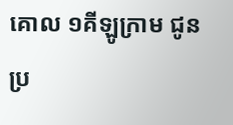គោល ១គីឡូក្រាម ជូនប្រ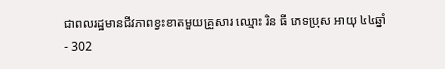ជាពលរដ្ឋមានជីវភាពខ្វះខាតមួយគ្រួសារ ឈ្មោះ រិន ធី ភេទប្រុស អាយុ ៤៤ឆ្នាំ
- 302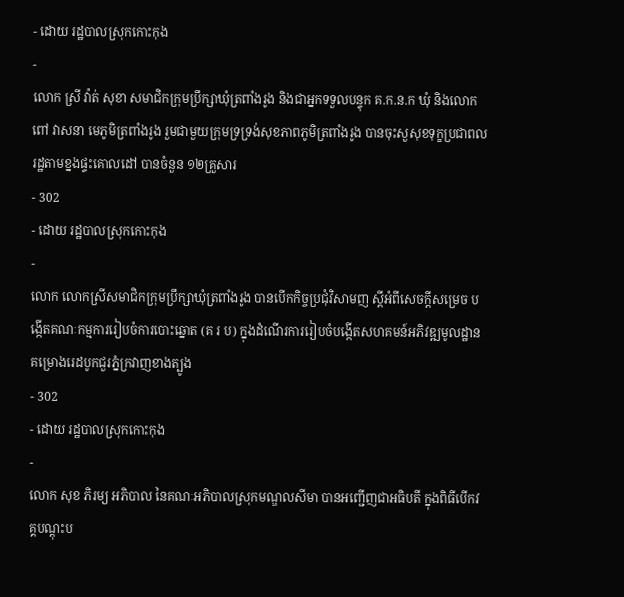- ដោយ រដ្ឋបាលស្រុកកោះកុង
-
លោក ស្រី វ៉ាត់ សុខា សមាជិកក្រុមប្រឹក្សាឃុំត្រពាំងរូង និងជាអ្នកទទួលបន្ទុក គ.ក.ន.ក ឃុំ និងលោក ពៅ វាសនា មេភូមិត្រពាំងរូង រួមជាមួយក្រុមទ្រទ្រង់សុខភាពភូមិត្រពាំងរូង បានចុះសួសុខទុក្ខប្រជាពលរដ្ឋតាមខ្នងផ្ទះគោលដៅ បានចំនួន ១២គ្រួសារ
- 302
- ដោយ រដ្ឋបាលស្រុកកោះកុង
-
លោក លោកស្រីសមាជិកក្រុមប្រឹក្សាឃុំត្រពាំងរូង បានបើកកិច្ចប្រជុំវិសាមញ ស្ដីអំពីសេចក្តីសម្រេច បង្កើតគណៈកម្មការរៀបចំការបោះឆ្នោត (គ រ ប) ក្នុងដំណើរការរៀបចំបង្កើតសហគមន៍អភិវឌ្ឍមូលដ្ឋាន គម្រោងរេដបូកជួរភ្នំក្រវាញខាងត្បូង
- 302
- ដោយ រដ្ឋបាលស្រុកកោះកុង
-
លោក សុខ ភិរម្យ អភិបាល នៃគណៈអភិបាលស្រុកមណ្ឌលសីមា បានអញ្ជើញជាអធិបតី ក្នុងពិធីបើកវគ្គបណ្តុះប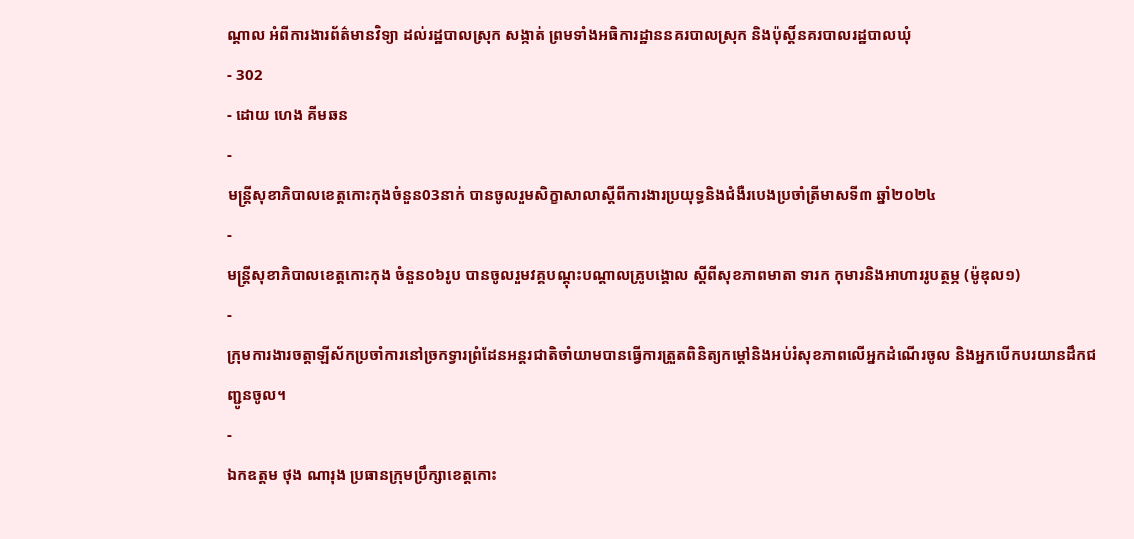ណ្តាល អំពីការងារព័ត៌មានវិទ្យា ដល់រដ្ឋបាលស្រុក សង្កាត់ ព្រមទាំងអធិការដ្ឋាននគរបាលស្រុក និងប៉ុស្តិ៍នគរបាលរដ្ឋបាលឃុំ
- 302
- ដោយ ហេង គីមឆន
-
មន្ត្រីសុខាភិបាលខេត្តកោះកុងចំនួន03នាក់ បានចូលរួមសិក្ខាសាលាស្ដីពីការងារប្រយុទ្ធនិងជំងឺរបេងប្រចាំត្រីមាសទី៣ ឆ្នាំ២០២៤
-
មន្ត្រីសុខាភិបាលខេត្តកោះកុង ចំនួន០៦រូប បានចូលរួមវគ្គបណ្តុះបណ្ដាលគ្រូបង្គោល ស្ដីពីសុខភាពមាតា ទារក កុមារនិងអាហាររូបត្ថម្ភ (ម៉ូឌុល១)
-
ក្រុមការងារចត្តាឡីស័កប្រចាំការនៅច្រកទ្វារព្រំដែនអន្ដរជាតិចាំយាមបានធ្វើការត្រួតពិនិត្យកម្ដៅនិងអប់រំសុខភាពលើអ្នកដំណើរចូល និងអ្នកបើកបរយានដឹកជញ្ជូនចូល។
-
ឯកឧត្តម ថុង ណារុង ប្រធានក្រុមប្រឹក្សាខេត្តកោះ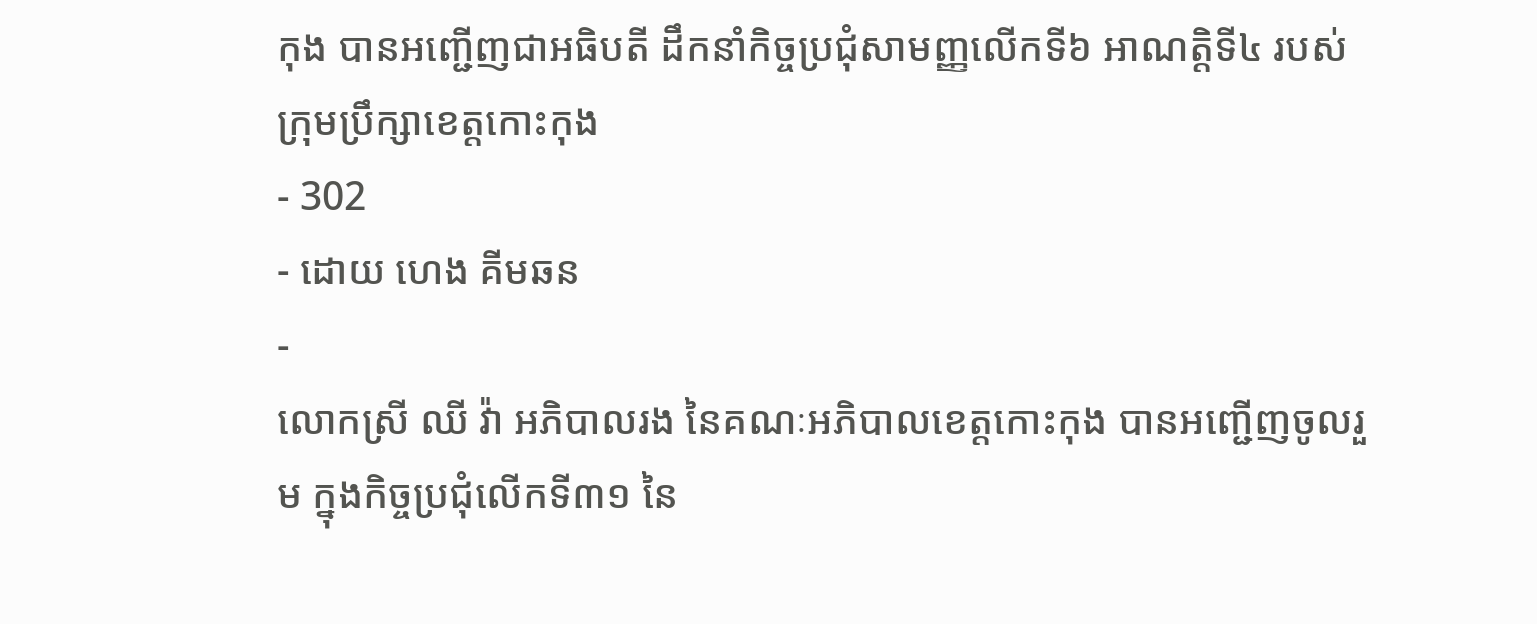កុង បានអញ្ជើញជាអធិបតី ដឹកនាំកិច្ចប្រជុំសាមញ្ញលើកទី៦ អាណត្តិទី៤ របស់ក្រុមប្រឹក្សាខេត្តកោះកុង
- 302
- ដោយ ហេង គីមឆន
-
លោកស្រី ឈី វ៉ា អភិបាលរង នៃគណៈអភិបាលខេត្តកោះកុង បានអញ្ជើញចូលរួម ក្នុងកិច្ចប្រជុំលើកទី៣១ នៃ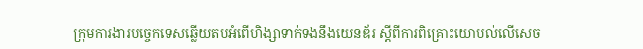ក្រុមការងារបច្ចេកទេសឆ្លើយតបអំពើហិង្សាទាក់ទងនឹងយេនឌ័រ ស្តីពីការពិគ្រោះយោបល់លើសេច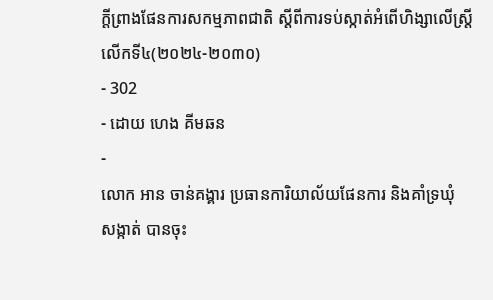ក្តីព្រាងផែនការសកម្មភាពជាតិ ស្តីពីការទប់ស្កាត់អំពើហិង្សាលើស្ត្រីលើកទី៤(២០២៤-២០៣០)
- 302
- ដោយ ហេង គីមឆន
-
លោក អាន ចាន់គង្គារ ប្រធានការិយាល័យផែនការ និងគាំទ្រឃុំ សង្កាត់ បានចុះ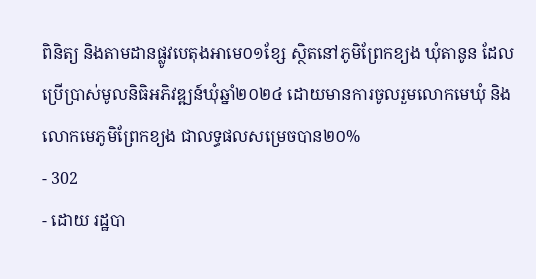ពិនិត្យ និងតាមដានផ្លូវបេតុងអាមេ០១ខ្សែ ស្ថិតនៅភូមិព្រែកខ្យង ឃុំតានូន ដែលប្រើប្រាស់មូលនិធិអភិវឌ្ឍន៍ឃុំឆ្នាំ២០២៤ ដោយមានការចូលរួមលោកមេឃុំ និងលោកមេភូមិព្រែកខ្យង ជាលទ្ធផលសម្រេចបាន២០%
- 302
- ដោយ រដ្ឋបា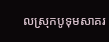លស្រុកបូទុមសាគរ